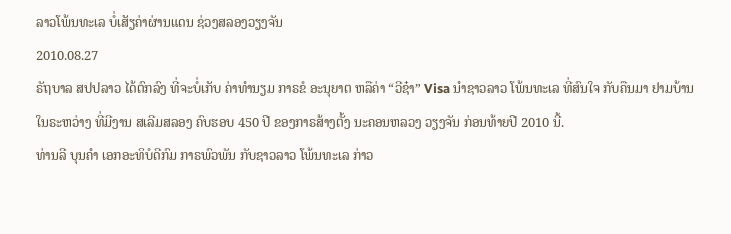ລາວໂພ້ນທະເລ ບໍ່ເສັຽຄ່າຜ່ານແດນ ຊ່ວງສລອງວຽງຈັນ
2010.08.27
ຣັຖບາລ ສປປລາວ ໄດ້ຕົກລົງ ທີ່ຈະບໍ່ເກັບ ຄ່າທຳນຽມ ກາຣຂໍ ອະນຸຍາຕ ຫລືຄ່າ “ວີຊ໋າ” Visa ນຳຊາວລາວ ໂພ້ນທະເລ ທີ່ສົນໃຈ ກັບຄືນມາ ຢາມບ້ານ ໃນຣະຫວ່າງ ທີ່ມີງານ ສເລີມສລອງ ຄົບຮອບ 450 ປີ ຂອງກາຣສ້າງຕັ້ງ ນະຄອນຫລວງ ວຽງຈັນ ກ່ອນທ້າຍປີ 2010 ນີ້.
ທ່ານລີ ບຸນຄຳ ເອກອະທິບໍດີກົມ ກາຣພົວພັນ ກັບຊາວລາວ ໂພ້ນທະເລ ກ່າວ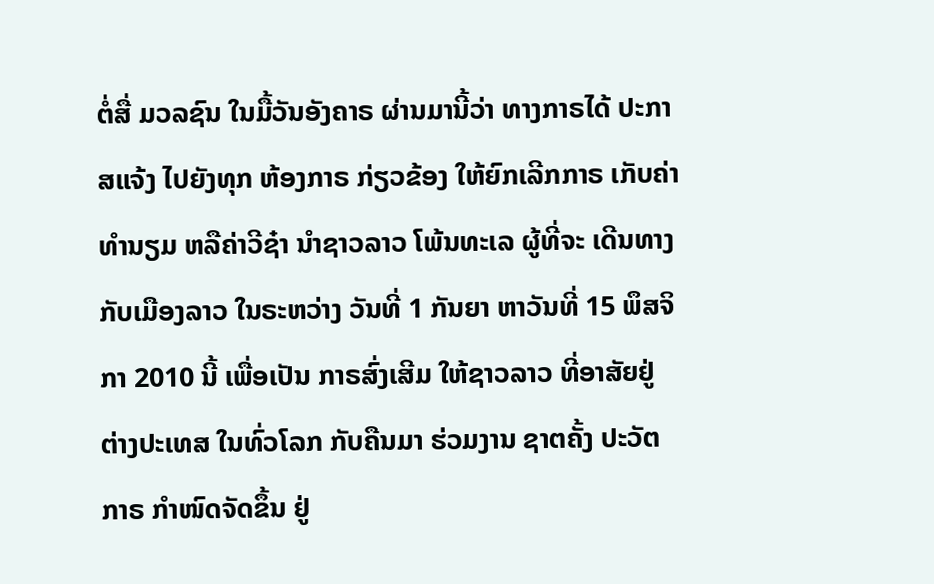ຕໍ່ສື່ ມວລຊົນ ໃນມື້ວັນອັງຄາຣ ຜ່ານມານີ້ວ່າ ທາງກາຣໄດ້ ປະກາສແຈ້ງ ໄປຍັງທຸກ ຫ້ອງກາຣ ກ່ຽວຂ້ອງ ໃຫ້ຍົກເລີກກາຣ ເກັບຄ່າທຳນຽມ ຫລືຄ່າວີຊ໋າ ນຳຊາວລາວ ໂພ້ນທະເລ ຜູ້ທີ່ຈະ ເດີນທາງ ກັບເມືອງລາວ ໃນຣະຫວ່າງ ວັນທີ່ 1 ກັນຍາ ຫາວັນທີ່ 15 ພຶສຈິກາ 2010 ນີ້ ເພື່ອເປັນ ກາຣສົ່ງເສີມ ໃຫ້ຊາວລາວ ທີ່ອາສັຍຢູ່ ຕ່າງປະເທສ ໃນທົ່ວໂລກ ກັບຄືນມາ ຮ່ວມງານ ຊາຕຄັ້ງ ປະວັຕກາຣ ກຳໜົດຈັດຂຶ້ນ ຢູ່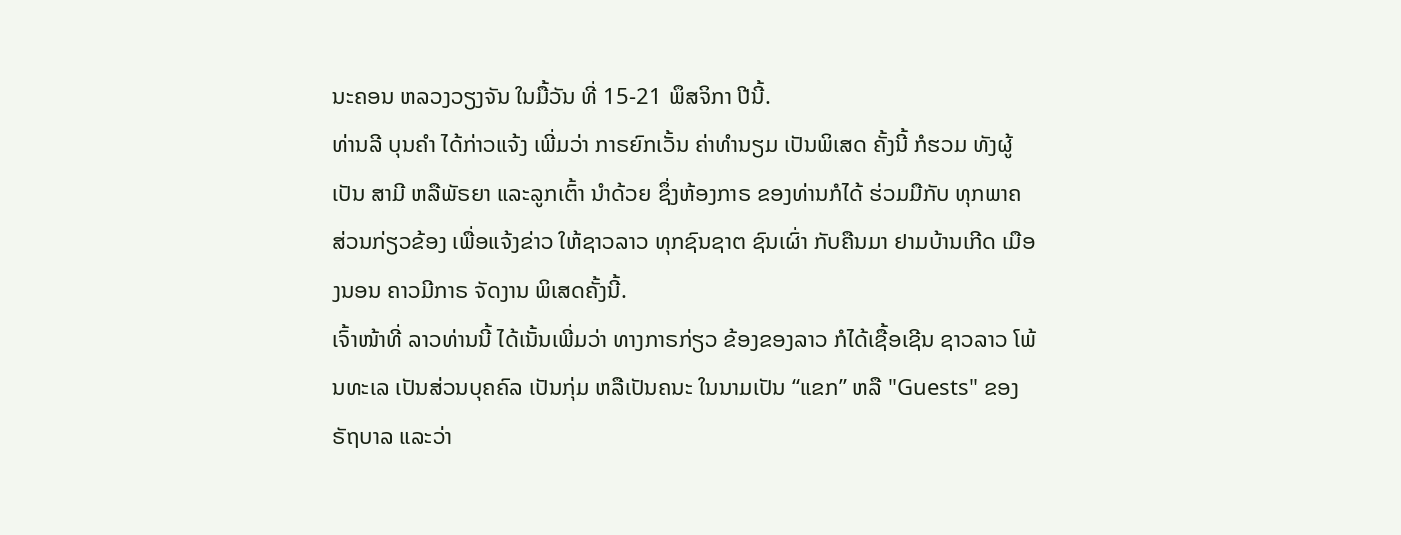ນະຄອນ ຫລວງວຽງຈັນ ໃນມື້ວັນ ທີ່ 15-21 ພຶສຈິກາ ປີນີ້.
ທ່ານລີ ບຸນຄຳ ໄດ້ກ່າວແຈ້ງ ເພີ່ມວ່າ ກາຣຍົກເວັ້ນ ຄ່າທຳນຽມ ເປັນພິເສດ ຄັ້ງນີ້ ກໍຮວມ ທັງຜູ້ເປັນ ສາມີ ຫລືພັຣຍາ ແລະລູກເຕົ້າ ນຳດ້ວຍ ຊຶ່ງຫ້ອງກາຣ ຂອງທ່ານກໍໄດ້ ຮ່ວມມືກັບ ທຸກພາຄ ສ່ວນກ່ຽວຂ້ອງ ເພື່ອແຈ້ງຂ່າວ ໃຫ້ຊາວລາວ ທຸກຊົນຊາຕ ຊົນເຜົ່າ ກັບຄືນມາ ຢາມບ້ານເກີດ ເມືອງນອນ ຄາວມີກາຣ ຈັດງານ ພິເສດຄັ້ງນີ້.
ເຈົ້າໜ້າທີ່ ລາວທ່ານນີ້ ໄດ້ເນັ້ນເພີ່ມວ່າ ທາງກາຣກ່ຽວ ຂ້ອງຂອງລາວ ກໍໄດ້ເຊື້ອເຊີນ ຊາວລາວ ໂພ້ນທະເລ ເປັນສ່ວນບຸຄຄົລ ເປັນກຸ່ມ ຫລືເປັນຄນະ ໃນນາມເປັນ “ແຂກ” ຫລື "Guests" ຂອງຣັຖບາລ ແລະວ່າ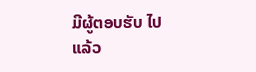ມີຜູ້ຕອບຮັບ ໄປແລ້ວ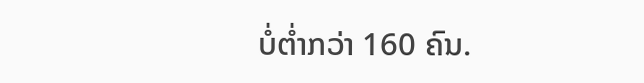ບໍ່ຕໍ່າກວ່າ 160 ຄົນ.